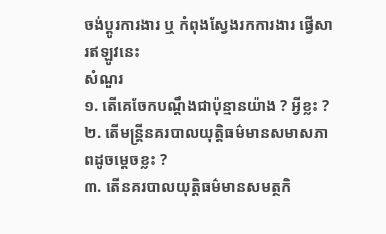ចង់ប្តូរការងារ ឬ កំពុងស្វែងរកការងារ ផ្វើសារឥឡូវនេះ
សំណួរ
១. តើគេចែកបណ្តឹងជាប៉ុន្មានយ៉ាង ? អ្វីខ្លះ ?
២. តើមន្រ្តីនគរបាលយុត្តិធម៌មានសមាសភាពដូចម្តេចខ្លះ ?
៣. តើនគរបាលយុត្តិធម៌មានសមត្ថកិ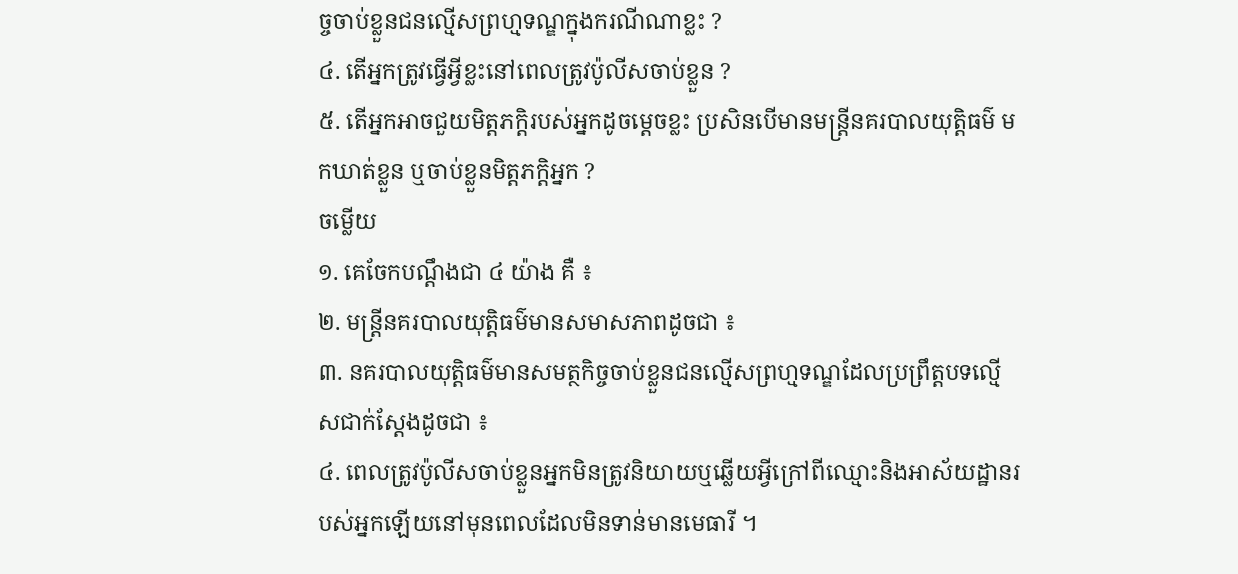ច្ចចាប់ខ្លួនជនល្មើសព្រហ្មទណ្ឌក្នុងករណីណាខ្លះ ?
៤. តើអ្នកត្រូវធ្វើអ្វីខ្លះនៅពេលត្រូវប៉ូលីសចាប់ខ្លួន ?
៥. តើអ្នកអាចជួយមិត្តភក្តិរបស់អ្នកដូចម្តេចខ្លះ ប្រសិនបើមានមន្ត្រីនគរបាលយុត្តិធម៌ មកឃាត់ខ្លួន ឬចាប់ខ្លួនមិត្តភក្តិអ្នក ?
ចម្លើយ
១. គេចែកបណ្តឹងជា ៤ យ៉ាង គឺ ៖
២. មន្រ្តីនគរបាលយុត្តិធម៌មានសមាសភាពដូចជា ៖
៣. នគរបាលយុត្តិធម៌មានសមត្ថកិច្ចចាប់ខ្លួនជនល្មើសព្រហ្មទណ្ឌដែលប្រព្រឹត្តបទល្មើសជាក់ស្តែងដូចជា ៖
៤. ពេលត្រូវប៉ូលីសចាប់ខ្លួនអ្នកមិនត្រូវនិយាយឬឆ្លើយអ្វីក្រៅពីឈ្មោះនិងអាស័យដ្ឋានរបស់អ្នកឡើយនៅមុនពេលដែលមិនទាន់មានមេធារី ។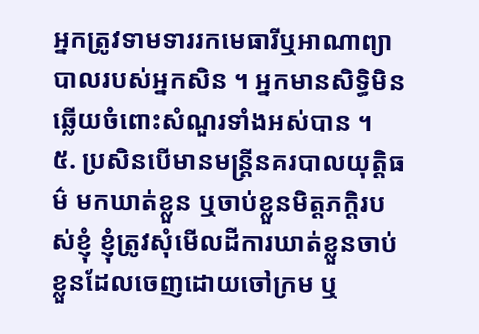អ្នកត្រូវទាមទាររកមេធារីឬអាណាព្យាបាលរបស់អ្នកសិន ។ អ្នកមានសិទ្ធិមិនឆ្លើយចំពោះសំណួរទាំងអស់បាន ។
៥. ប្រសិនបើមានមន្ត្រីនគរបាលយុត្តិធម៌ មកឃាត់ខ្លួន ឬចាប់ខ្លួនមិត្តភក្តិរបស់ខ្ញុំ ខ្ញុំត្រូវសុំមើលដីការឃាត់ខ្លួនចាប់ខ្លួនដែលចេញដោយចៅក្រម ឬ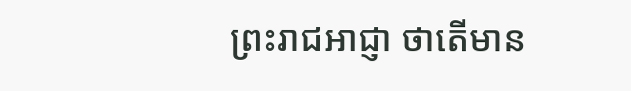ព្រះរាជអាជ្ញា ថាតើមាន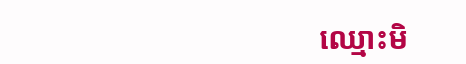ឈ្មោះមិ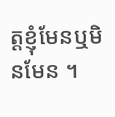ត្តខ្ញុំមែនឬមិនមែន ។